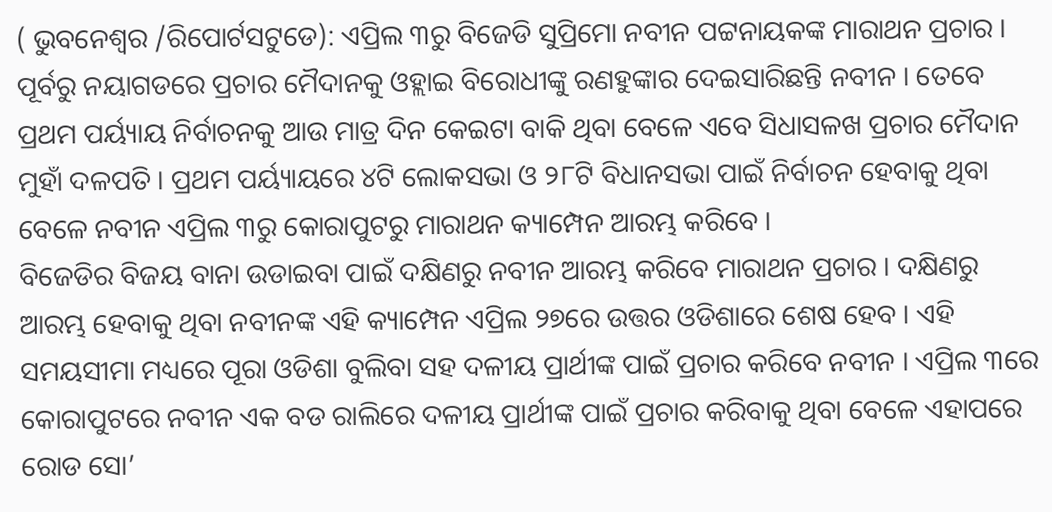( ଭୁବନେଶ୍ୱର /ରିପୋର୍ଟସଟୁଡେ): ଏପ୍ରିଲ ୩ରୁ ବିଜେଡି ସୁପ୍ରିମୋ ନବୀନ ପଟ୍ଟନାୟକଙ୍କ ମାରାଥନ ପ୍ରଚାର । ପୂର୍ବରୁ ନୟାଗଡରେ ପ୍ରଚାର ମୈଦାନକୁ ଓହ୍ଲାଇ ବିରୋଧୀଙ୍କୁ ରଣହୁଙ୍କାର ଦେଇସାରିଛନ୍ତି ନବୀନ । ତେବେ ପ୍ରଥମ ପର୍ୟ୍ୟାୟ ନିର୍ବାଚନକୁ ଆଉ ମାତ୍ର ଦିନ କେଇଟା ବାକି ଥିବା ବେଳେ ଏବେ ସିଧାସଳଖ ପ୍ରଚାର ମୈଦାନ ମୁହାଁ ଦଳପତି । ପ୍ରଥମ ପର୍ୟ୍ୟାୟରେ ୪ଟି ଲୋକସଭା ଓ ୨୮ଟି ବିଧାନସଭା ପାଇଁ ନିର୍ବାଚନ ହେବାକୁ ଥିବା ବେଳେ ନବୀନ ଏପ୍ରିଲ ୩ରୁ କୋରାପୁଟରୁ ମାରାଥନ କ୍ୟାମ୍ପେନ ଆରମ୍ଭ କରିବେ ।
ବିଜେଡିର ବିଜୟ ବାନା ଉଡାଇବା ପାଇଁ ଦକ୍ଷିଣରୁ ନବୀନ ଆରମ୍ଭ କରିବେ ମାରାଥନ ପ୍ରଚାର । ଦକ୍ଷିଣରୁ ଆରମ୍ଭ ହେବାକୁ ଥିବା ନବୀନଙ୍କ ଏହି କ୍ୟାମ୍ପେନ ଏପ୍ରିଲ ୨୭ରେ ଉତ୍ତର ଓଡିଶାରେ ଶେଷ ହେବ । ଏହି ସମୟସୀମା ମଧ୍ୟରେ ପୂରା ଓଡିଶା ବୁଲିବା ସହ ଦଳୀୟ ପ୍ରାର୍ଥୀଙ୍କ ପାଇଁ ପ୍ରଚାର କରିବେ ନବୀନ । ଏପ୍ରିଲ ୩ରେ କୋରାପୁଟରେ ନବୀନ ଏକ ବଡ ରାଲିରେ ଦଳୀୟ ପ୍ରାର୍ଥୀଙ୍କ ପାଇଁ ପ୍ରଚାର କରିବାକୁ ଥିବା ବେଳେ ଏହାପରେ ରୋଡ ସୋ’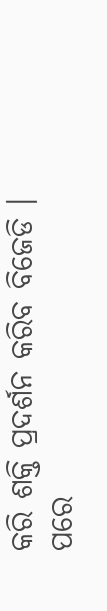କରି ଶକ୍ତି ପ୍ରଦର୍ଶନ କରିବ ବିଜେଡି । ପରେ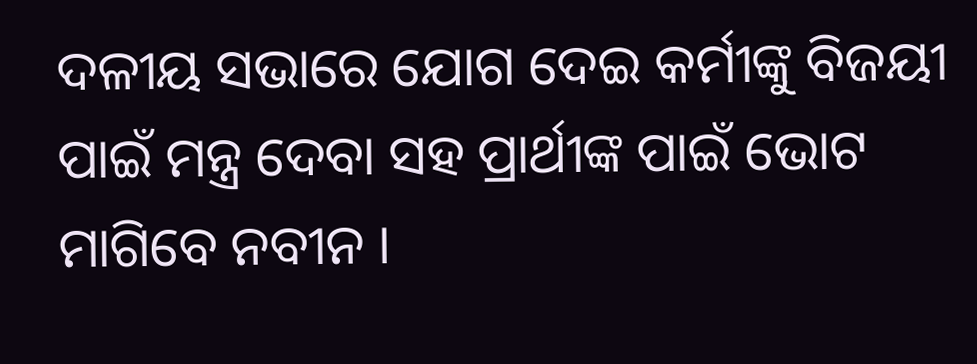ଦଳୀୟ ସଭାରେ ଯୋଗ ଦେଇ କର୍ମୀଙ୍କୁ ବିଜୟୀ ପାଇଁ ମନ୍ତ୍ର ଦେବା ସହ ପ୍ରାର୍ଥୀଙ୍କ ପାଇଁ ଭୋଟ ମାଗିବେ ନବୀନ ।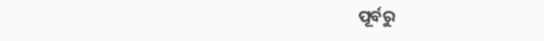ପୂର୍ବରୁ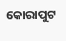କୋରାପୁଟ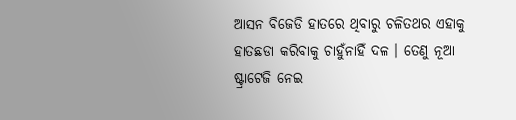ଆସନ ବିଜେଡି ହାତରେ ଥିବାରୁ ଚଳିତଥର ଏହାକୁ ହାତଛଡା କରିବାକୁ ଚାହୁଁନାହିଁ ଦଳ । ତେଣୁ ନୂଆ ଷ୍ଟ୍ରାଟେଜି ନେଇ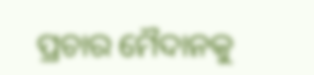ପ୍ରଚାର ମୈଦାନକୁ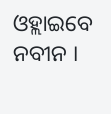ଓହ୍ଲାଇବେ ନବୀନ ।